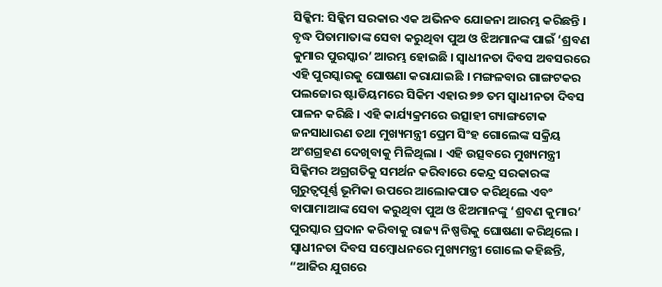ସିକ୍କିମ: ସିକ୍କିମ ସରକାର ଏକ ଅଭିନବ ଯୋଜନା ଆରମ୍ଭ କରିଛନ୍ତି । ବୃଦ୍ଧ ପିତାମାତାଙ୍କ ସେବା କରୁଥିବା ପୁଅ ଓ ଝିଅମାନଙ୍କ ପାଇଁ ‘ଶ୍ରବଣ କୁମାର ପୁରସ୍କାର’ ଆରମ୍ଭ ହୋଇଛି । ସ୍ୱାଧୀନତା ଦିବସ ଅବସରରେ ଏହି ପୁରସ୍କାରକୁ ଘୋଷଣା କରାଯାଇଛି । ମଙ୍ଗଳବାର ଗାଙ୍ଗଟକର ପଲଜୋର ଷ୍ଟାଡିୟମରେ ସିକିମ ଏହାର ୭୭ ତମ ସ୍ୱାଧୀନତା ଦିବସ ପାଳନ କରିଛି । ଏହି କାର୍ଯ୍ୟକ୍ରମରେ ଉତ୍ସାହୀ ଗ୍ୟାଙ୍ଗଟୋକ ଜନସାଧାରଣ ତଥା ମୁଖ୍ୟମନ୍ତ୍ରୀ ପ୍ରେମ ସିଂହ ଗୋଲେଙ୍କ ସକ୍ରିୟ ଅଂଶଗ୍ରହଣ ଦେଖିବାକୁ ମିଳିଥିଲା । ଏହି ଉତ୍ସବରେ ମୁଖ୍ୟମନ୍ତ୍ରୀ ସିକ୍କିମର ଅଗ୍ରଗତିକୁ ସମର୍ଥନ କରିବାରେ କେନ୍ଦ୍ର ସରକାରଙ୍କ ଗୁରୁତ୍ୱପୂର୍ଣ୍ଣ ଭୂମିକା ଉପରେ ଆଲୋକପାତ କରିଥିଲେ ଏବଂ ବାପାମାଆଙ୍କ ସେବା କରୁଥିବା ପୁଅ ଓ ଝିଅମାନଙ୍କୁ ‘ଶ୍ରବଣ କୁମାର’ ପୁରସ୍କାର ପ୍ରଦାନ କରିବାକୁ ରାଜ୍ୟ ନିଷ୍ପତ୍ତିକୁ ଘୋଷଣା କରିଥିଲେ ।
ସ୍ୱାଧୀନତା ଦିବସ ସମ୍ବୋଧନରେ ମୁଖ୍ୟମନ୍ତ୍ରୀ ଗୋଲେ କହିଛନ୍ତି, “ଆଜିର ଯୁଗରେ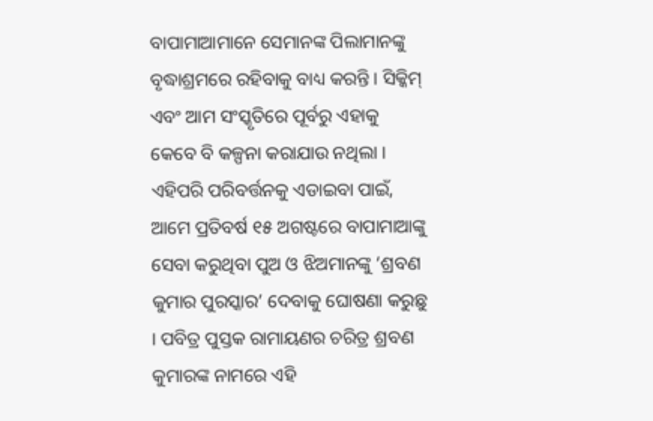ବାପାମାଆମାନେ ସେମାନଙ୍କ ପିଲାମାନଙ୍କୁ ବୃଦ୍ଧାଶ୍ରମରେ ରହିବାକୁ ବାଧ୍ୟ କରନ୍ତି । ସିକ୍କିମ୍ ଏବଂ ଆମ ସଂସ୍କୃତିରେ ପୂର୍ବରୁ ଏହାକୁ କେବେ ବି କଳ୍ପନା କରାଯାଉ ନଥିଲା । ଏହିପରି ପରିବର୍ତ୍ତନକୁ ଏଡାଇବା ପାଇଁ, ଆମେ ପ୍ରତିବର୍ଷ ୧୫ ଅଗଷ୍ଟରେ ବାପାମାଆଙ୍କୁ ସେବା କରୁଥିବା ପୁଅ ଓ ଝିଅମାନଙ୍କୁ ‘ଶ୍ରବଣ କୁମାର ପୁରସ୍କାର’ ଦେବାକୁ ଘୋଷଣା କରୁଛୁ । ପବିତ୍ର ପୁସ୍ତକ ରାମାୟଣର ଚରିତ୍ର ଶ୍ରବଣ କୁମାରଙ୍କ ନାମରେ ଏହି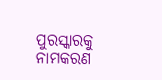ପୁରସ୍କାରକୁ ନାମକରଣ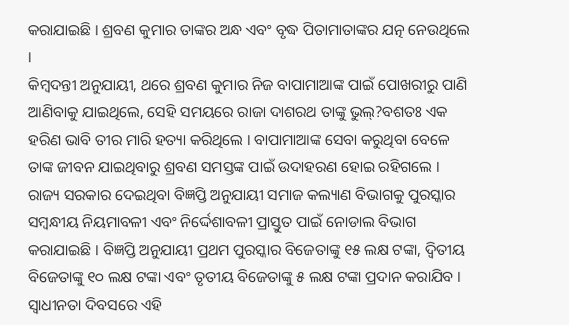କରାଯାଇଛି । ଶ୍ରବଣ କୁମାର ତାଙ୍କର ଅନ୍ଧ ଏବଂ ବୃଦ୍ଧ ପିତାମାତାଙ୍କର ଯତ୍ନ ନେଉଥିଲେ ।
କିମ୍ବଦନ୍ତୀ ଅନୁଯାୟୀ, ଥରେ ଶ୍ରବଣ କୁମାର ନିଜ ବାପାମାଆଙ୍କ ପାଇଁ ପୋଖରୀରୁ ପାଣି ଆଣିବାକୁ ଯାଇଥିଲେ, ସେହି ସମୟରେ ରାଜା ଦାଶରଥ ତାଙ୍କୁ ଭୁଲ୍?ବଶତଃ ଏକ ହରିଣ ଭାବି ତୀର ମାରି ହତ୍ୟା କରିଥିଲେ । ବାପାମାଆଙ୍କ ସେବା କରୁଥିବା ବେଳେ ତାଙ୍କ ଜୀବନ ଯାଇଥିବାରୁ ଶ୍ରବଣ ସମସ୍ତଙ୍କ ପାଇଁ ଉଦାହରଣ ହୋଇ ରହିଗଲେ । ରାଜ୍ୟ ସରକାର ଦେଇଥିବା ବିଜ୍ଞପ୍ତି ଅନୁଯାୟୀ ସମାଜ କଲ୍ୟାଣ ବିଭାଗକୁ ପୁରସ୍କାର ସମ୍ବନ୍ଧୀୟ ନିୟମାବଳୀ ଏବଂ ନିର୍ଦ୍ଦେଶାବଳୀ ପ୍ରାସ୍ତୁତ ପାଇଁ ନୋଡାଲ ବିଭାଗ କରାଯାଇଛି । ବିଜ୍ଞପ୍ତି ଅନୁଯାୟୀ ପ୍ରଥମ ପୁରସ୍କାର ବିଜେତାଙ୍କୁ ୧୫ ଲକ୍ଷ ଟଙ୍କା, ଦ୍ୱିତୀୟ ବିଜେତାଙ୍କୁ ୧୦ ଲକ୍ଷ ଟଙ୍କା ଏବଂ ତୃତୀୟ ବିଜେତାଙ୍କୁ ୫ ଲକ୍ଷ ଟଙ୍କା ପ୍ରଦାନ କରାଯିବ । ସ୍ୱାଧୀନତା ଦିବସରେ ଏହି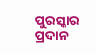ପୁରସ୍କାର ପ୍ରଦାନ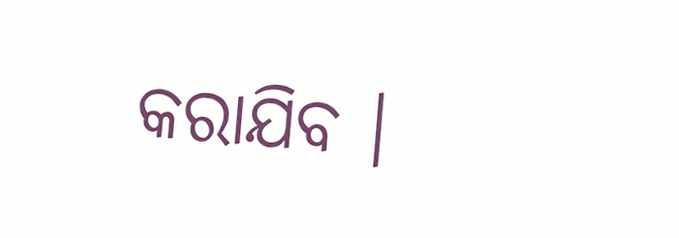କରାଯିବ ।